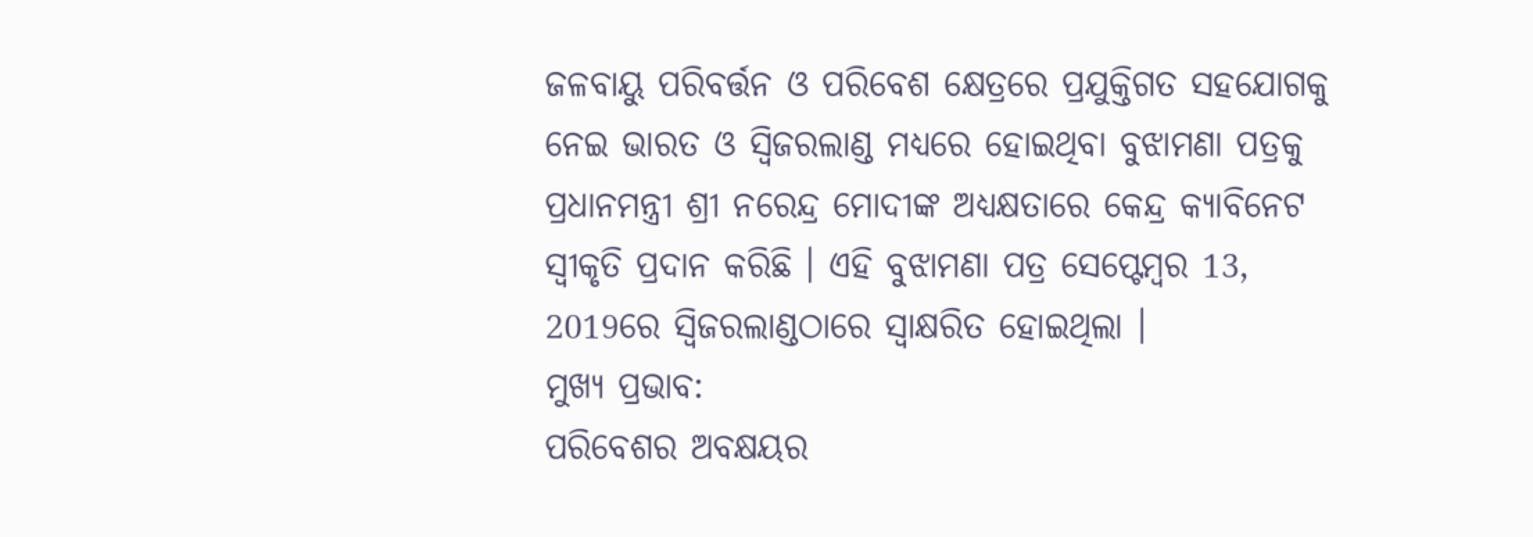ଜଳବାୟୁ ପରିବର୍ତ୍ତନ ଓ ପରିବେଶ କ୍ଷେତ୍ରରେ ପ୍ରଯୁକ୍ତିଗତ ସହଯୋଗକୁ ନେଇ ଭାରତ ଓ ସ୍ୱିଜରଲାଣ୍ଡ ମଧ୍ୟରେ ହୋଇଥିବା ବୁଝାମଣା ପତ୍ରକୁ ପ୍ରଧାନମନ୍ତ୍ରୀ ଶ୍ରୀ ନରେନ୍ଦ୍ର ମୋଦୀଙ୍କ ଅଧ୍ୟକ୍ଷତାରେ କେନ୍ଦ୍ର କ୍ୟାବିନେଟ ସ୍ୱୀକୃତି ପ୍ରଦାନ କରିଛି । ଏହି ବୁଝାମଣା ପତ୍ର ସେପ୍ଟେମ୍ବର 13, 2019ରେ ସ୍ୱିଜରଲାଣ୍ଡଠାରେ ସ୍ୱାକ୍ଷରିତ ହୋଇଥିଲା ।
ମୁଖ୍ୟ ପ୍ରଭାବ:
ପରିବେଶର ଅବକ୍ଷୟର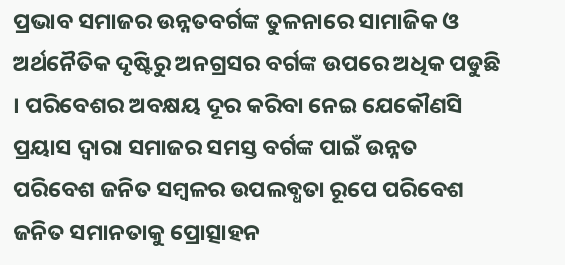ପ୍ରଭାବ ସମାଜର ଉନ୍ନତବର୍ଗଙ୍କ ତୁଳନାରେ ସାମାଜିକ ଓ ଅର୍ଥନୈତିକ ଦୃଷ୍ଟିରୁ ଅନଗ୍ରସର ବର୍ଗଙ୍କ ଉପରେ ଅଧିକ ପଡୁଛି । ପରିବେଶର ଅବକ୍ଷୟ ଦୂର କରିବା ନେଇ ଯେକୌଣସି ପ୍ରୟାସ ଦ୍ୱାରା ସମାଜର ସମସ୍ତ ବର୍ଗଙ୍କ ପାଇଁ ଉନ୍ନତ ପରିବେଶ ଜନିତ ସମ୍ବଳର ଉପଲବ୍ଧତା ରୂପେ ପରିବେଶ ଜନିତ ସମାନତାକୁ ପ୍ରୋତ୍ସାହନ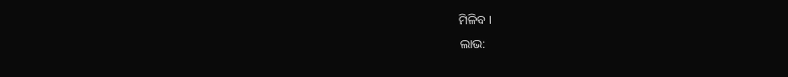ମିଳିବ ।
ଲାଭ: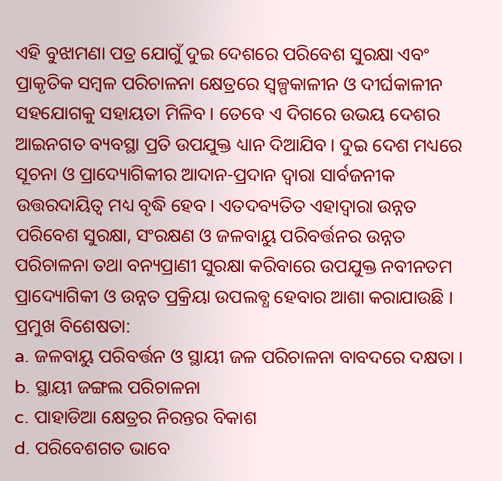ଏହି ବୁଝାମଣା ପତ୍ର ଯୋଗୁଁ ଦୁଇ ଦେଶରେ ପରିବେଶ ସୁରକ୍ଷା ଏବଂ ପ୍ରାକୃତିକ ସମ୍ବଳ ପରିଚାଳନା କ୍ଷେତ୍ରରେ ସ୍ୱଳ୍ପକାଳୀନ ଓ ଦୀର୍ଘକାଳୀନ ସହଯୋଗକୁ ସହାୟତା ମିଳିବ । ତେବେ ଏ ଦିଗରେ ଉଭୟ ଦେଶର ଆଇନଗତ ବ୍ୟବସ୍ଥା ପ୍ରତି ଉପଯୁକ୍ତ ଧ୍ୟାନ ଦିଆଯିବ । ଦୁଇ ଦେଶ ମଧ୍ୟରେ ସୂଚନା ଓ ପ୍ରାଦ୍ୟୋଗିକୀର ଆଦାନ-ପ୍ରଦାନ ଦ୍ୱାରା ସାର୍ବଜନୀକ ଉତ୍ତରଦାୟିତ୍ୱ ମଧ୍ୟ ବୃଦ୍ଧି ହେବ। ଏତଦବ୍ୟତିତ ଏହାଦ୍ୱାରା ଉନ୍ନତ ପରିବେଶ ସୁରକ୍ଷା, ସଂରକ୍ଷଣ ଓ ଜଳବାୟୁ ପରିବର୍ତ୍ତନର ଉନ୍ନତ ପରିଚାଳନା ତଥା ବନ୍ୟପ୍ରାଣୀ ସୁରକ୍ଷା କରିବାରେ ଉପଯୁକ୍ତ ନବୀନତମ ପ୍ରାଦ୍ୟୋଗିକୀ ଓ ଉନ୍ନତ ପ୍ରକ୍ରିୟା ଉପଲବ୍ଧ ହେବାର ଆଶା କରାଯାଉଛି ।
ପ୍ରମୁଖ ବିଶେଷତା:
a. ଜଳବାୟୁ ପରିବର୍ତ୍ତନ ଓ ସ୍ଥାୟୀ ଜଳ ପରିଚାଳନା ବାବଦରେ ଦକ୍ଷତା ।
b. ସ୍ଥାୟୀ ଜଙ୍ଗଲ ପରିଚାଳନା
c. ପାହାଡିଆ କ୍ଷେତ୍ରର ନିରନ୍ତର ବିକାଶ
d. ପରିବେଶଗତ ଭାବେ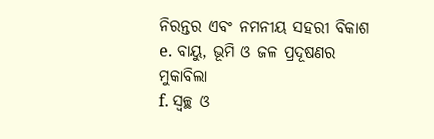ନିରନ୍ତର ଏବଂ ନମନୀୟ ସହରୀ ବିକାଶ
e. ବାୟୁ, ଭୂମି ଓ ଜଳ ପ୍ରଦୂଷଣର ମୁକାବିଲା
f. ସ୍ୱଚ୍ଛ ଓ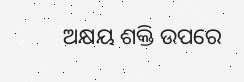ଅକ୍ଷୟ ଶକ୍ତି ଉପରେ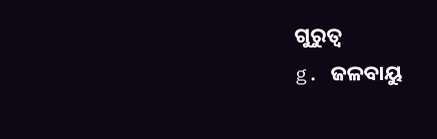ଗୁରୁତ୍ଵ
g. ଜଳବାୟୁ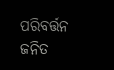ପରିବର୍ତ୍ତନ ଜନିତ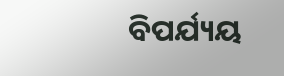ବିପର୍ଯ୍ୟୟ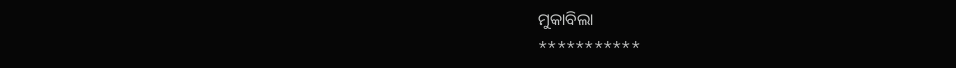ମୁକାବିଲା
***********